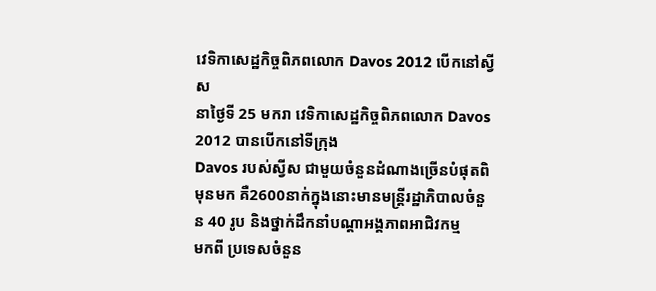វេទិកាសេដ្ឋកិច្ចពិភពលោក Davos 2012 បើកនៅស្វីស
នាថ្ងៃទី 25 មករា វេទិកាសេដ្ឋកិច្ចពិភពលោក Davos 2012 បានបើកនៅទីក្រុង
Davos របស់ស្វីស ជាមួយចំនួនដំណាងច្រើនបំផុតពិមុនមក គឺ2600នាក់ក្នុងនោះមានមន្ត្រីរដ្ឋាភិបាលចំនួន 40 រូប និងថ្នាក់ដឹកនាំបណ្ដាអង្គភាពអាជិវកម្ម
មកពី ប្រទេសចំនួន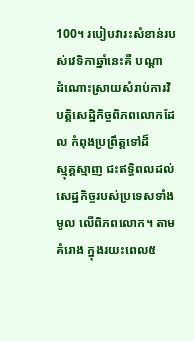100។ របៀបវារះសំខាន់របស់វេទិកាឆ្នាំនេះគឺ បណ្ដា
ដំណោះស្រាយសំរាប់ការវិបត្តិសេដ្ឋិកិច្ចពិភពលោកដែល កំពុងប្រព្រឹត្តទៅដ៏
ស្មុគ្គស្មាញ ជះឥទ្ធិពលដល់សេដ្ឋកិច្ចរបស់ប្រទេសទាំងមូល លើពិភពលោក។ តាមគំរោង ក្នុងរយះពេល៥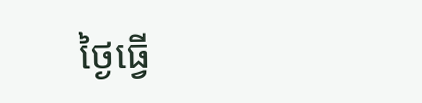ថ្ងៃធ្វើ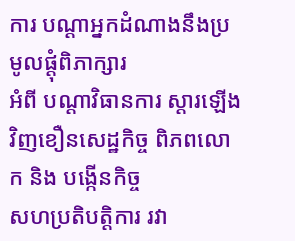ការ បណ្ដាអ្នកដំណាងនឹងប្រមូលផ្តុំពិភាក្សារ
អំពី បណ្ដាវិធានការ ស្ដារឡើងវិញខឿនសេដ្ឋកិច្ច ពិភពលោក និង បង្កើនកិច្ច
សហប្រតិបត្តិការ រវា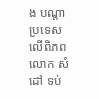ង បណ្ដាប្រទេសលើពិភពលោក សំដៅ ទប់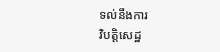ទល់នឹងការ
វិបត្តិសេដ្ឋ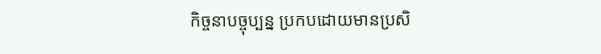កិច្ចនាបច្ចុប្បន្ន ប្រកបដោយមានប្រសិ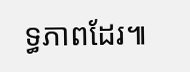ទ្ធភាពដែរ៕